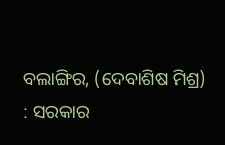ବଲାଙ୍ଗିର, (ଦେବାଶିଷ ମିଶ୍ର) : ସରକାର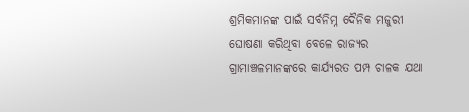ଶ୍ରମିକମାନଙ୍କ ପାଇଁ ସର୍ବନିମ୍ନ ଦୈନିକ ମଜୁରୀ ଘୋଷଣା କରିଥିବା ବେଳେ ରାଜ୍ୟର ଗ୍ରାମାଞ୍ଚଳମାନଙ୍କରେ କାର୍ଯ୍ୟରତ ପମ୍ପ ଚାଳକ ଯଥା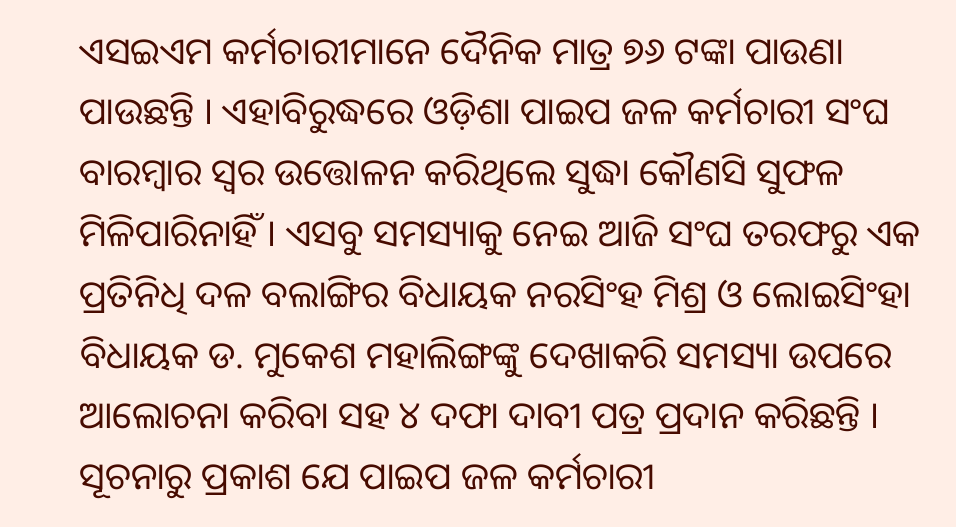ଏସଇଏମ କର୍ମଚାରୀମାନେ ଦୈନିକ ମାତ୍ର ୭୬ ଟଙ୍କା ପାଉଣା ପାଉଛନ୍ତି । ଏହାବିରୁଦ୍ଧରେ ଓଡ଼ିଶା ପାଇପ ଜଳ କର୍ମଚାରୀ ସଂଘ ବାରମ୍ବାର ସ୍ୱର ଉତ୍ତୋଳନ କରିଥିଲେ ସୁଦ୍ଧା କୌଣସି ସୁଫଳ ମିଳିପାରିନାହିଁ । ଏସବୁ ସମସ୍ୟାକୁ ନେଇ ଆଜି ସଂଘ ତରଫରୁ ଏକ ପ୍ରତିନିଧି ଦଳ ବଲାଙ୍ଗିର ବିଧାୟକ ନରସିଂହ ମିଶ୍ର ଓ ଲୋଇସିଂହା ବିଧାୟକ ଡ. ମୁକେଶ ମହାଲିଙ୍ଗଙ୍କୁ ଦେଖାକରି ସମସ୍ୟା ଉପରେ ଆଲୋଚନା କରିବା ସହ ୪ ଦଫା ଦାବୀ ପତ୍ର ପ୍ରଦାନ କରିଛନ୍ତି । ସୂଚନାରୁ ପ୍ରକାଶ ଯେ ପାଇପ ଜଳ କର୍ମଚାରୀ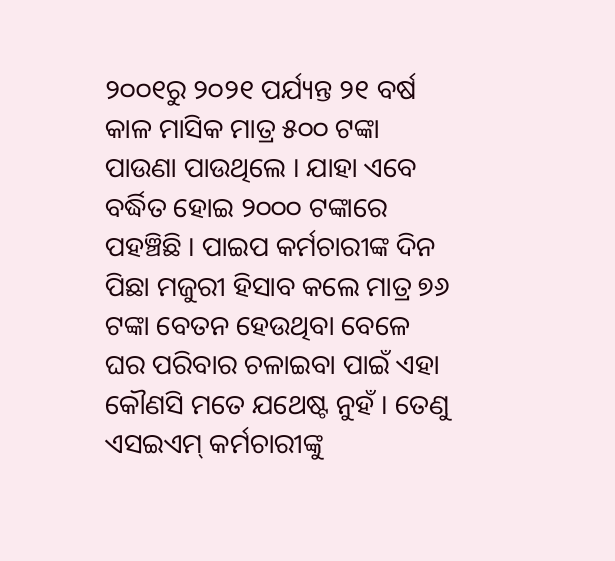୨୦୦୧ରୁ ୨୦୨୧ ପର୍ଯ୍ୟନ୍ତ ୨୧ ବର୍ଷ କାଳ ମାସିକ ମାତ୍ର ୫୦୦ ଟଙ୍କା ପାଉଣା ପାଉଥିଲେ । ଯାହା ଏବେ ବର୍ଦ୍ଧିତ ହୋଇ ୨୦୦୦ ଟଙ୍କାରେ ପହଞ୍ଚିଛି । ପାଇପ କର୍ମଚାରୀଙ୍କ ଦିନ ପିଛା ମଜୁରୀ ହିସାବ କଲେ ମାତ୍ର ୭୬ ଟଙ୍କା ବେତନ ହେଉଥିବା ବେଳେ ଘର ପରିବାର ଚଳାଇବା ପାଇଁ ଏହା କୌଣସି ମତେ ଯଥେଷ୍ଟ ନୁହଁ । ତେଣୁ ଏସଇଏମ୍ କର୍ମଚାରୀଙ୍କୁ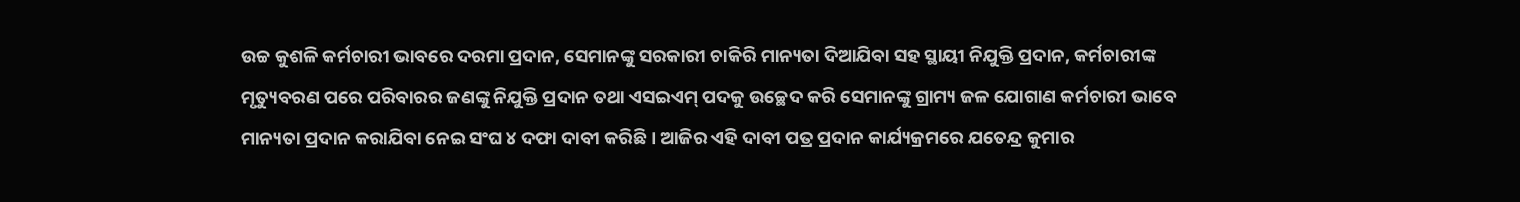ଉଚ୍ଚ କୁଶଳି କର୍ମଚାରୀ ଭାବରେ ଦରମା ପ୍ରଦାନ, ସେମାନଙ୍କୁ ସରକାରୀ ଚାକିରି ମାନ୍ୟତା ଦିଆଯିବା ସହ ସ୍ଥାୟୀ ନିଯୁକ୍ତି ପ୍ରଦାନ, କର୍ମଚାରୀଙ୍କ ମୃତ୍ୟୁବରଣ ପରେ ପରିବାରର ଜଣଙ୍କୁ ନିଯୁକ୍ତି ପ୍ରଦାନ ତଥା ଏସଇଏମ୍ ପଦକୁ ଉଚ୍ଛେଦ କରି ସେମାନଙ୍କୁ ଗ୍ରାମ୍ୟ ଜଳ ଯୋଗାଣ କର୍ମଚାରୀ ଭାବେ ମାନ୍ୟତା ପ୍ରଦାନ କରାଯିବା ନେଇ ସଂଘ ୪ ଦଫା ଦାବୀ କରିଛି । ଆଜିର ଏହି ଦାବୀ ପତ୍ର ପ୍ରଦାନ କାର୍ଯ୍ୟକ୍ରମରେ ଯତେନ୍ଦ୍ର କୁମାର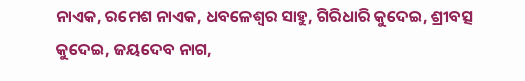ନାଏକ, ରମେଶ ନାଏକ, ଧବଳେଶ୍ୱର ସାହୁ, ଗିରିଧାରି କୁଦେଇ, ଶ୍ରୀବତ୍ସ କୁଦେଇ, ଜୟଦେବ ନାଗ,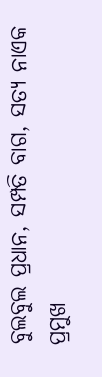ବୁଲବୁଲ ପ୍ରଧାନ, ସମ୍ପତି ବାଗ, ସତ୍ୟ ନାଏକ ପ୍ରମୁଖ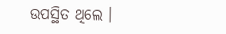ଉପସ୍ଥିତ ଥିଲେ ।